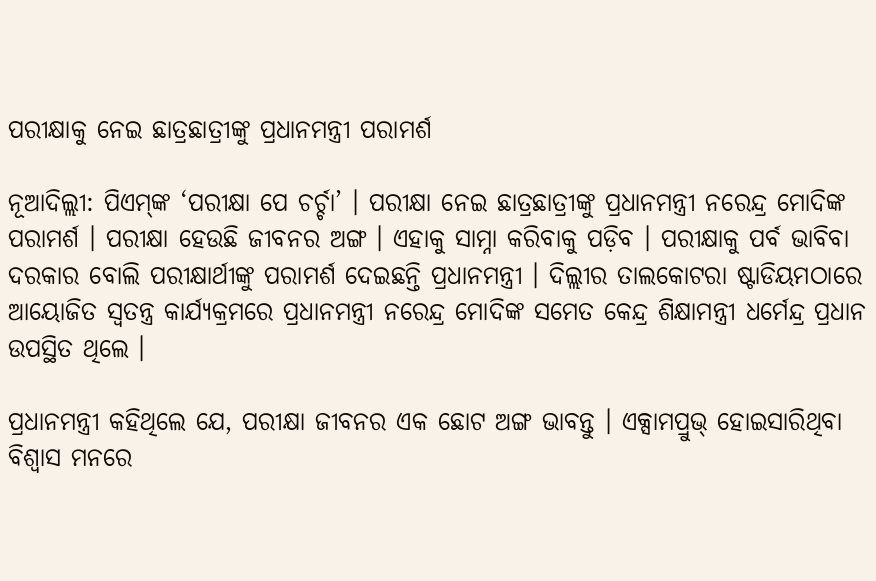ପରୀକ୍ଷାକୁ ନେଇ ଛାତ୍ରଛାତ୍ରୀଙ୍କୁ ପ୍ରଧାନମନ୍ତ୍ରୀ ପରାମର୍ଶ

ନୂଆଦିଲ୍ଲୀ: ପିଏମ୍‌ଙ୍କ ‘ପରୀକ୍ଷା ପେ ଚର୍ଚ୍ଚା’ । ପରୀକ୍ଷା ନେଇ ଛାତ୍ରଛାତ୍ରୀଙ୍କୁ ପ୍ରଧାନମନ୍ତ୍ରୀ ନରେନ୍ଦ୍ର ମୋଦିଙ୍କ ପରାମର୍ଶ । ପରୀକ୍ଷା ହେଉଛି ଜୀବନର ଅଙ୍ଗ । ଏହାକୁ ସାମ୍ନା କରିବାକୁ ପଡ଼ିବ । ପରୀକ୍ଷାକୁ ପର୍ବ ଭାବିବା ଦରକାର ବୋଲି ପରୀକ୍ଷାର୍ଥୀଙ୍କୁ ପରାମର୍ଶ ଦେଇଛନ୍ତି ପ୍ରଧାନମନ୍ତ୍ରୀ । ଦିଲ୍ଲୀର ତାଲକୋଟରା ଷ୍ଟାଡିୟମଠାରେ ଆୟୋଜିତ ସ୍ବତନ୍ତ୍ର କାର୍ଯ୍ୟକ୍ରମରେ ପ୍ରଧାନମନ୍ତ୍ରୀ ନରେନ୍ଦ୍ର ମୋଦିଙ୍କ ସମେତ କେନ୍ଦ୍ର ଶିକ୍ଷାମନ୍ତ୍ରୀ ଧର୍ମେନ୍ଦ୍ର ପ୍ରଧାନ ଉପସ୍ଥିତ ଥିଲେ ।

ପ୍ରଧାନମନ୍ତ୍ରୀ କହିଥିଲେ ଯେ, ପରୀକ୍ଷା ଜୀବନର ଏକ ଛୋଟ ଅଙ୍ଗ ଭାବନ୍ତୁ । ଏକ୍ସାମପ୍ରୁଭ୍ ହୋଇସାରିଥିବା ବିଶ୍ବାସ ମନରେ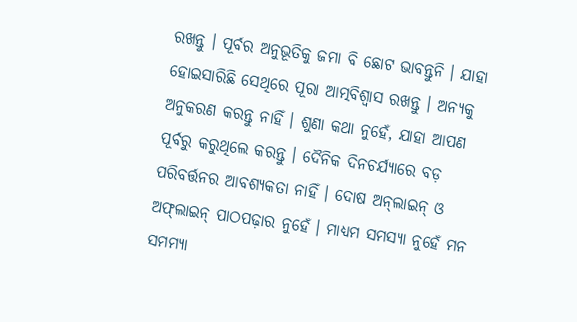ରଖନ୍ତୁ । ପୂର୍ବର ଅନୁଭୂତିକୁ ଜମା ବି ଛୋଟ ଭାବନ୍ତୁନି । ଯାହା ହୋଇସାରିଛି ସେଥିରେ ପୂରା ଆତ୍ମବିଶ୍ୱାସ ରଖନ୍ତୁ । ଅନ୍ୟକୁ ଅନୁକରଣ କରନ୍ତୁ ନାହିଁ । ଶୁଣା କଥା ନୁହେଁ, ଯାହା ଆପଣ ପୂର୍ବରୁ କରୁଥିଲେ କରନ୍ତୁ । ଦୈନିକ ଦିନଚର୍ଯ୍ୟାରେ ବଡ଼ ପରିବର୍ତ୍ତନର ଆବଶ୍ୟକତା ନାହିଁ । ଦୋଷ ଅନ୍‌ଲାଇନ୍‌ ଓ ଅଫ୍‌ଲାଇନ୍‌ ପାଠପଢ଼ାର ନୁହେଁ । ମାଧ୍ୟମ ସମସ୍ୟା ନୁହେଁ ମନ ସମମ୍ୟା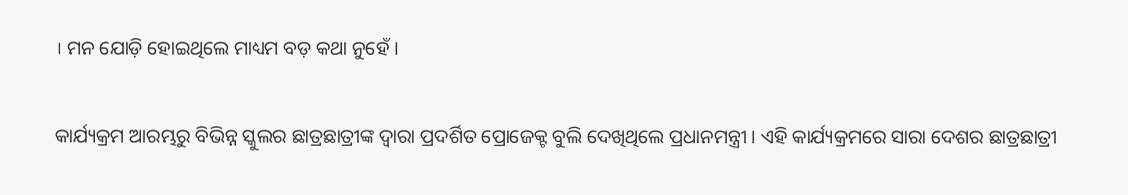। ମନ ଯୋଡ଼ି ହୋଇଥିଲେ ମାଧ୍ୟମ ବଡ଼ କଥା ନୁହେଁ ।

କାର୍ଯ୍ୟକ୍ରମ ଆରମ୍ଭରୁ ବିଭିନ୍ନ ସ୍କୁଲର ଛାତ୍ରଛାତ୍ରୀଙ୍କ ଦ୍ବାରା ପ୍ରଦର୍ଶିତ ପ୍ରୋଜେକ୍ଟ ବୁଲି ଦେଖିଥିଲେ ପ୍ରଧାନମନ୍ତ୍ରୀ । ଏହି କାର୍ଯ୍ୟକ୍ରମରେ ସାରା ଦେଶର ଛାତ୍ରଛାତ୍ରୀ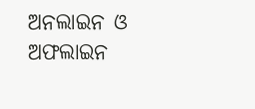ଅନଲାଇନ ଓ ଅଫଲାଇନ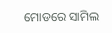ମୋଡରେ ସାମିଲ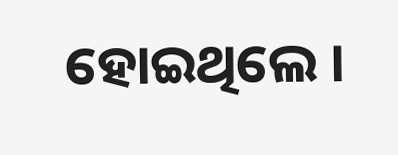ହୋଇଥିଲେ ।